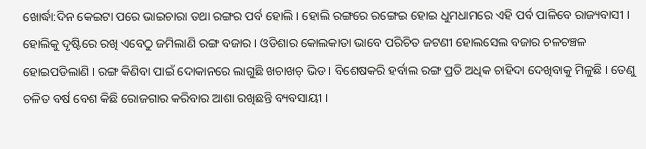ଖୋର୍ଦ୍ଧା:ଦିନ କେଇଟା ପରେ ଭାଇଚାରା ତଥା ରଙ୍ଗର ପର୍ବ ହୋଲି । ହୋଲି ରଙ୍ଗରେ ରଙ୍ଗେଇ ହୋଇ ଧୁମଧାମରେ ଏହି ପର୍ବ ପାଳିବେ ରାଜ୍ୟବାସୀ । ହୋଲିକୁ ଦୃଷ୍ଟିରେ ରଖି ଏବେଠୁ ଜମିଲାଣି ରଙ୍ଗ ବଜାର । ଓଡିଶାର କୋଲକାତା ଭାବେ ପରିଚିତ ଜଟଣୀ ହୋଲସେଲ ବଜାର ଚଳଚଞ୍ଚଳ ହୋଇପଡିଲାଣି । ରଙ୍ଗ କିଣିବା ପାଇଁ ଦୋକାନରେ ଲାଗୁଛି ଖଚାଖଚ୍ ଭିଡ । ବିଶେଷକରି ହର୍ବାଲ ରଙ୍ଗ ପ୍ରତି ଅଧିକ ଚାହିଦା ଦେଖିବାକୁ ମିଳୁଛି । ତେଣୁ ଚଳିତ ବର୍ଷ ବେଶ କିଛି ରୋଜଗାର କରିବାର ଆଶା ରଖିଛନ୍ତି ବ୍ୟବସାୟୀ ।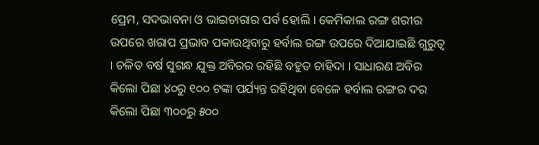ପ୍ରେମ, ସଦଭାବନା ଓ ଭାଇଚାରାର ପର୍ବ ହୋଲି । କେମିକାଲ ରଙ୍ଗ ଶରୀର ଉପରେ ଖରାପ ପ୍ରଭାବ ପକାଉଥିବାରୁ ହର୍ବାଲ ରଙ୍ଗ ଉପରେ ଦିଆଯାଇଛି ଗୁରୁତ୍ଵ । ଚଳିତ ବର୍ଷ ସୁଗନ୍ଧ ଯୁକ୍ତ ଅବିରର ରହିଛି ବହୁତ ଚାହିଦା । ସାଧାରଣ ଅବିର କିଲୋ ପିଛା ୪୦ରୁ ୧୦୦ ଟଙ୍କା ପର୍ଯ୍ୟନ୍ତ ରହିଥିବା ବେଳେ ହର୍ବାଲ ରଙ୍ଗର ଦର କିଲୋ ପିଛା ୩୦୦ରୁ ୫୦୦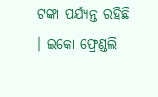ଟଙ୍କା ପର୍ଯ୍ୟନ୍ତ ରହିଛି । ଇକୋ ଫ୍ରେଣ୍ଡଲି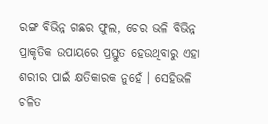ରଙ୍ଗ ବିଭିନ୍ନ ଗଛର ଫୁଲ, ଚେର ଭଳି ବିଭିନ୍ନ ପ୍ରାକୃତିକ ଉପାୟରେ ପ୍ରସ୍ତୁତ ହେଉଥିବାରୁ ଏହା ଶରୀର ପାଇଁ କ୍ଷତିକାରକ ନୁହେଁ । ସେହିଭଳି ଚଳିତ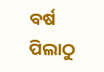ବର୍ଷ ପିଲାଠୁ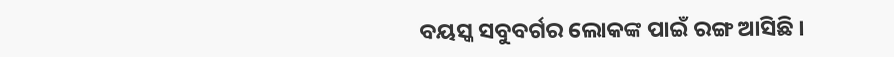ବୟସ୍କ ସବୁବର୍ଗର ଲୋକଙ୍କ ପାଇଁ ରଙ୍ଗ ଆସିଛି ।